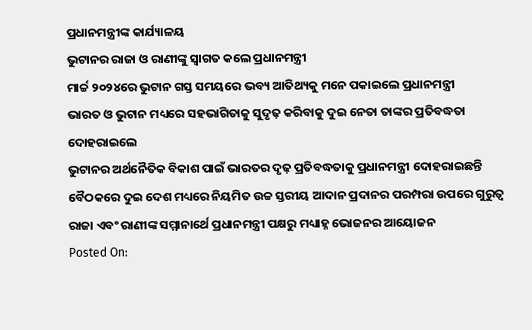ପ୍ରଧାନମନ୍ତ୍ରୀଙ୍କ କାର୍ଯ୍ୟାଳୟ
ଭୁଟାନର ରାଜା ଓ ରାଣୀଙ୍କୁ ସ୍ୱାଗତ କଲେ ପ୍ରଧାନମନ୍ତ୍ରୀ
ମାର୍ଚ୍ଚ ୨୦୨୪ରେ ଭୁଟାନ ଗସ୍ତ ସମୟରେ ଭବ୍ୟ ଆତିଥ୍ୟକୁ ମନେ ପକାଇଲେ ପ୍ରଧାନମନ୍ତ୍ରୀ
ଭାରତ ଓ ଭୁଟାନ ମଧ୍ୟରେ ସହଭାଗିତାକୁ ସୁଦୃଢ଼ କରିବାକୁ ଦୁଇ ନେତା ତାଙ୍କର ପ୍ରତିବଦ୍ଧତା ଦୋହରାଇଲେ
ଭୁଟାନର ଅର୍ଥନୈତିକ ବିକାଶ ପାଇଁ ଭାରତର ଦୃଢ଼ ପ୍ରତିବଦ୍ଧତାକୁ ପ୍ରଧାନମନ୍ତ୍ରୀ ଦୋହରାଇଛନ୍ତି
ବୈଠକରେ ଦୁଇ ଦେଶ ମଧ୍ୟରେ ନିୟମିତ ଉଚ୍ଚ ସ୍ତରୀୟ ଆଦାନ ପ୍ରଦାନର ପରମ୍ପରା ଉପରେ ଗୁରୁତ୍ୱ
ରାଜା ଏବଂ ରାଣୀଙ୍କ ସମ୍ମାନାର୍ଥେ ପ୍ରଧାନମନ୍ତ୍ରୀ ପକ୍ଷରୁ ମଧ୍ୟାହ୍ନ ଭୋଜନର ଆୟୋଜନ
Posted On: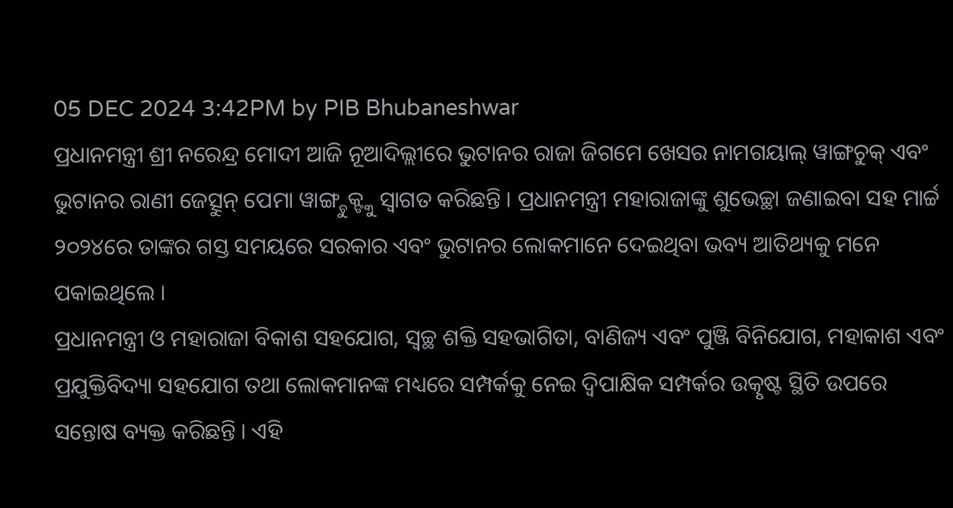05 DEC 2024 3:42PM by PIB Bhubaneshwar
ପ୍ରଧାନମନ୍ତ୍ରୀ ଶ୍ରୀ ନରେନ୍ଦ୍ର ମୋଦୀ ଆଜି ନୂଆଦିଲ୍ଲୀରେ ଭୁଟାନର ରାଜା ଜିଗମେ ଖେସର ନାମଗୟାଲ୍ ୱାଙ୍ଗଚୁକ୍ ଏବଂ ଭୁଟାନର ରାଣୀ ଜେତ୍ସୁନ୍ ପେମା ୱାଙ୍ଗ୍ଚୁକ୍ଙ୍କୁ ସ୍ୱାଗତ କରିଛନ୍ତି । ପ୍ରଧାନମନ୍ତ୍ରୀ ମହାରାଜାଙ୍କୁ ଶୁଭେଚ୍ଛା ଜଣାଇବା ସହ ମାର୍ଚ୍ଚ ୨୦୨୪ରେ ତାଙ୍କର ଗସ୍ତ ସମୟରେ ସରକାର ଏବଂ ଭୁଟାନର ଲୋକମାନେ ଦେଇଥିବା ଭବ୍ୟ ଆତିଥ୍ୟକୁ ମନେ ପକାଇଥିଲେ ।
ପ୍ରଧାନମନ୍ତ୍ରୀ ଓ ମହାରାଜା ବିକାଶ ସହଯୋଗ, ସ୍ୱଚ୍ଛ ଶକ୍ତି ସହଭାଗିତା, ବାଣିଜ୍ୟ ଏବଂ ପୁଞ୍ଜି ବିନିଯୋଗ, ମହାକାଶ ଏବଂ ପ୍ରଯୁକ୍ତିବିଦ୍ୟା ସହଯୋଗ ତଥା ଲୋକମାନଙ୍କ ମଧ୍ୟରେ ସମ୍ପର୍କକୁ ନେଇ ଦ୍ୱିପାକ୍ଷିକ ସମ୍ପର୍କର ଉତ୍କୃଷ୍ଟ ସ୍ଥିତି ଉପରେ ସନ୍ତୋଷ ବ୍ୟକ୍ତ କରିଛନ୍ତି । ଏହି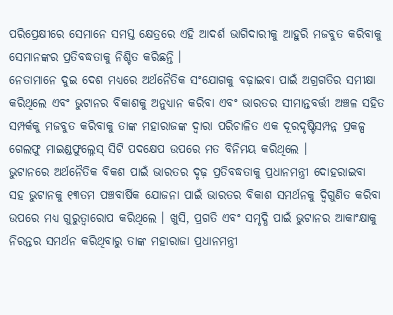ପରିପ୍ରେକ୍ଷୀରେ ସେମାନେ ସମସ୍ତ କ୍ଷେତ୍ରରେ ଏହି ଆଦର୍ଶ ଭାଗିଦାରୀକୁ ଆହୁରି ମଜବୁତ କରିବାକୁ ସେମାନଙ୍କର ପ୍ରତିବଦ୍ଧତାକୁ ନିଶ୍ଚିତ କରିଛନ୍ତି ।
ନେତାମାନେ ଦୁଇ ଦେଶ ମଧ୍ୟରେ ଅର୍ଥନୈତିକ ସଂଯୋଗକୁ ବଢ଼ାଇବା ପାଇଁ ଅଗ୍ରଗତିର ସମୀକ୍ଷା କରିଥିଲେ ଏବଂ ଭୁଟାନର ବିକାଶକୁ ଅନୁଧ୍ୟାନ କରିବା ଏବଂ ଭାରତର ସୀମାନ୍ତବର୍ତ୍ତୀ ଅଞ୍ଚଳ ସହିତ ସମ୍ପର୍କକୁ ମଜବୁତ କରିବାକୁ ତାଙ୍କ ମହାରାଜଙ୍କ ଦ୍ୱାରା ପରିଚାଳିତ ଏକ ଦୂରଦୃଷ୍ଟିସମ୍ପନ୍ନ ପ୍ରକଳ୍ପ ଗେଲଫୁ ମାଇଣ୍ଡଫୁଲ୍ନେସ୍ ସିଟି ପଦକ୍ଷେପ ଉପରେ ମତ ବିନିମୟ କରିଥିଲେ ।
ଭୁଟାନରେ ଅର୍ଥନୈତିକ ବିକଶ ପାଇଁ ଭାରତର ଦୃଢ଼ ପ୍ରତିବଦ୍ଧତାକୁ ପ୍ରଧାନମନ୍ତ୍ରୀ ଦୋହରାଇବା ସହ ଭୁଟାନକୁ ୧୩ତମ ପଞ୍ଚବାର୍ଷିକ ଯୋଜନା ପାଇଁ ଭାରତର ବିକାଶ ସମର୍ଥନକୁ ଦ୍ୱିଗୁଣିତ କରିବା ଉପରେ ମଧ୍ୟ ଗୁରୁତ୍ୱାରୋପ କରିଥିଲେ । ଖୁସି, ପ୍ରଗତି ଏବଂ ସମୃଦ୍ଧି ପାଇଁ ଭୁଟାନର ଆକାଂକ୍ଷାକୁ ନିରନ୍ତର ସମର୍ଥନ କରିଥିବାରୁ ତାଙ୍କ ମହାରାଜା ପ୍ରଧାନମନ୍ତ୍ରୀ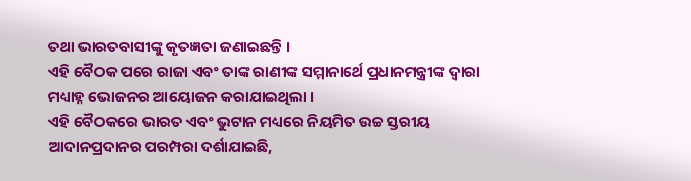ତଥା ଭାରତବାସୀଙ୍କୁ କୃତଜ୍ଞତା ଜଣାଇଛନ୍ତି ।
ଏହି ବୈଠକ ପରେ ରାଜା ଏବଂ ତାଙ୍କ ରାଣୀଙ୍କ ସମ୍ମାନାର୍ଥେ ପ୍ରଧାନମନ୍ତ୍ରୀଙ୍କ ଦ୍ୱାରା ମଧ୍ୟାହ୍ନ ଭୋଜନର ଆୟୋଜନ କରାଯାଇଥିଲା ।
ଏହି ବୈଠକରେ ଭାରତ ଏବଂ ଭୁଟାନ ମଧ୍ୟରେ ନିୟମିତ ଉଚ୍ଚ ସ୍ତରୀୟ ଆଦାନପ୍ରଦାନର ପରମ୍ପରା ଦର୍ଶାଯାଇଛି,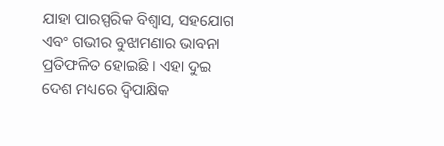ଯାହା ପାରସ୍ପରିକ ବିଶ୍ୱାସ, ସହଯୋଗ ଏବଂ ଗଭୀର ବୁଝାମଣାର ଭାବନା ପ୍ରତିଫଳିତ ହୋଇଛି । ଏହା ଦୁଇ ଦେଶ ମଧ୍ୟରେ ଦ୍ୱିପାକ୍ଷିକ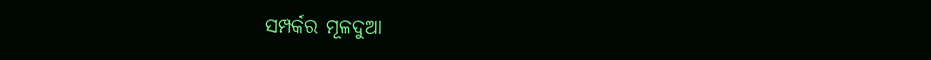ସମ୍ପର୍କର ମୂଳଦୁଆ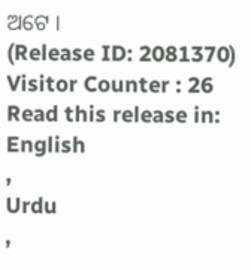ଅଟେ ।
(Release ID: 2081370)
Visitor Counter : 26
Read this release in:
English
,
Urdu
,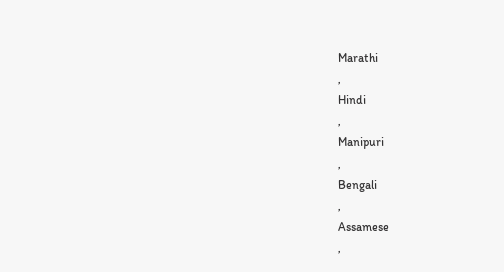Marathi
,
Hindi
,
Manipuri
,
Bengali
,
Assamese
,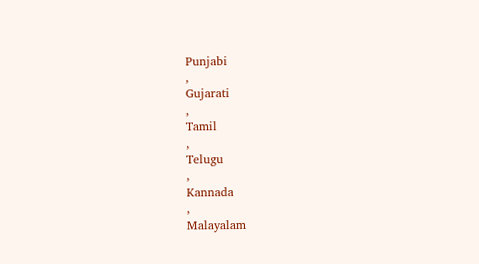Punjabi
,
Gujarati
,
Tamil
,
Telugu
,
Kannada
,
Malayalam